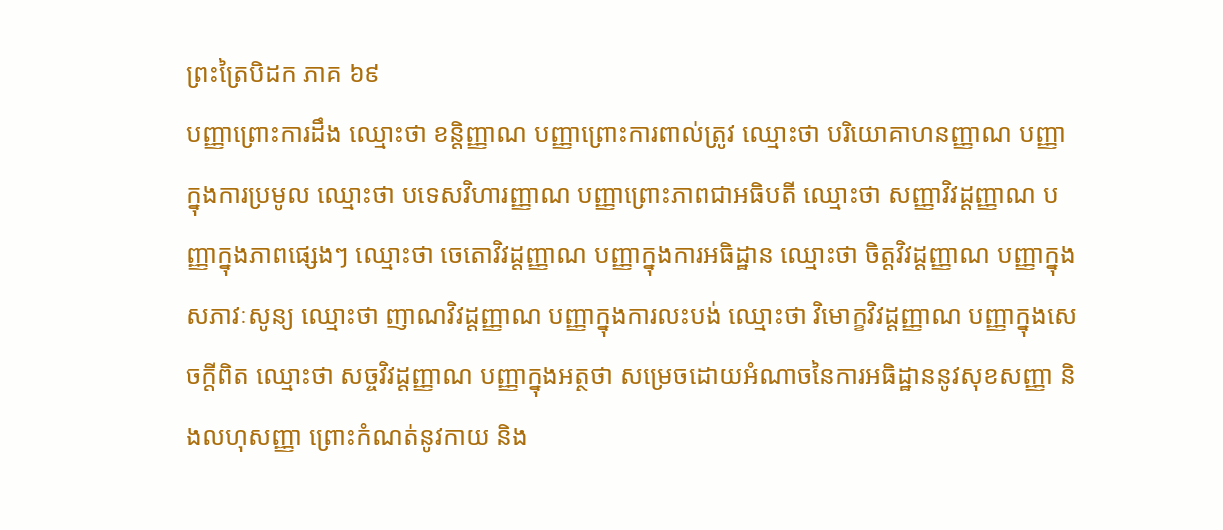ព្រះត្រៃបិដក ភាគ ៦៩
បញ្ញាព្រោះការដឹង ឈ្មោះថា ខន្តិញ្ញាណ បញ្ញាព្រោះការពាល់ត្រូវ ឈ្មោះថា បរិយោគាហនញ្ញាណ បញ្ញាក្នុងការប្រមូល ឈ្មោះថា បទេសវិហារញ្ញាណ បញ្ញាព្រោះភាពជាអធិបតី ឈ្មោះថា សញ្ញាវិវដ្ដញ្ញាណ បញ្ញាក្នុងភាពផ្សេងៗ ឈ្មោះថា ចេតោវិវដ្ដញ្ញាណ បញ្ញាក្នុងការអធិដ្ឋាន ឈ្មោះថា ចិត្តវិវដ្ដញ្ញាណ បញ្ញាក្នុងសភាវៈសូន្យ ឈ្មោះថា ញាណវិវដ្ដញ្ញាណ បញ្ញាក្នុងការលះបង់ ឈ្មោះថា វិមោក្ខវិវដ្ដញ្ញាណ បញ្ញាក្នុងសេចក្តីពិត ឈ្មោះថា សច្ចវិវដ្ដញ្ញាណ បញ្ញាក្នុងអត្ថថា សម្រេចដោយអំណាចនៃការអធិដ្ឋាននូវសុខសញ្ញា និងលហុសញ្ញា ព្រោះកំណត់នូវកាយ និង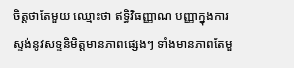ចិត្តថាតែមួយ ឈ្មោះថា ឥទ្ធិវិធញ្ញាណ បញ្ញាក្នុងការស្ទង់នូវសទ្ទនិមិត្តមានភាពផ្សេងៗ ទាំងមានភាពតែមួ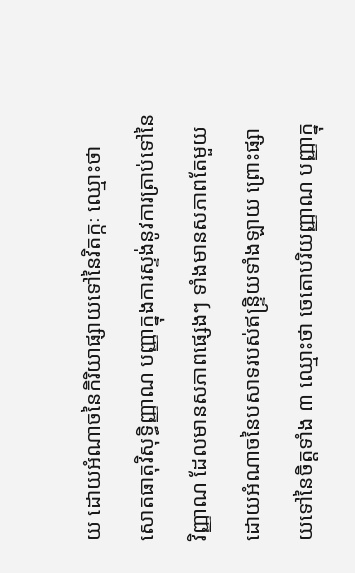យ ដោយអំណាចនៃកិរិយាផ្សាយទៅនៃវិតក្កៈ ឈ្មោះថា សោតធាតុវិសុទ្ធិញ្ញាណ បញ្ញាក្នុងការស្ទង់នូវការត្រាប់ទៅនៃវិញ្ញាណ ដែលមានសភាពផ្សេងៗ ទាំងមានសភាពតែមួយ ដោយអំណាចនៃបសាទរបស់ឥន្រ្ទិយទាំងឡាយ ព្រោះផ្សាយទៅនៃចិត្តទាំង ៣ ឈ្មោះថា ចេតោបរិយញ្ញាណ បញ្ញាក្នុ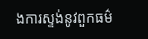ងការស្ទង់នូវពួកធម៌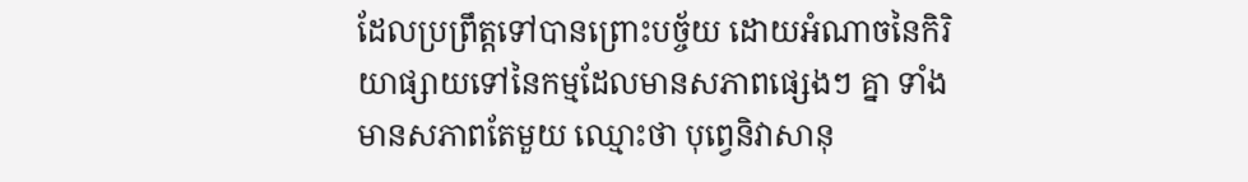ដែលប្រព្រឹត្តទៅបានព្រោះបច្ច័យ ដោយអំណាចនៃកិរិយាផ្សាយទៅនៃកម្មដែលមានសភាពផ្សេងៗ គ្នា ទាំងមានសភាពតែមួយ ឈ្មោះថា បុព្វេនិវាសានុ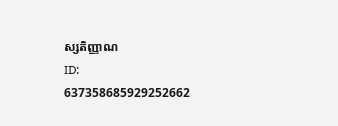ស្សតិញ្ញាណ
ID: 637358685929252662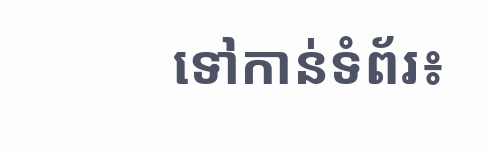ទៅកាន់ទំព័រ៖